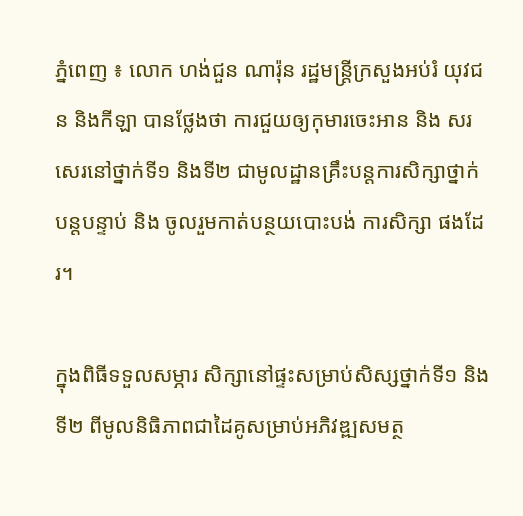ភ្នំពេញ ៖ លោក ហង់ជួន ណារ៉ុន រដ្ឋមន្ត្រីក្រសួងអប់រំ យុវជន និងកីឡា បានថ្លែងថា ការជួយឲ្យកុមារចេះអាន និង សរសេរនៅថ្នាក់ទី១ និងទី២ ជាមូលដ្ឋានគ្រឹះបន្តការសិក្សាថ្នាក់បន្តបន្ទាប់ និង ចូលរួមកាត់បន្ថយបោះបង់ ការសិក្សា ផងដែរ។

ក្នុងពិធីទទួលសម្ភារ សិក្សានៅផ្ទះសម្រាប់សិស្សថ្នាក់ទី១ និងទី២ ពីមូលនិធិភាពជាដៃគូសម្រាប់អភិវឌ្ឍសមត្ថ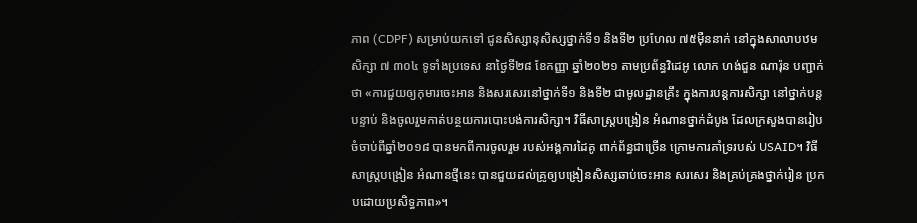ភាព (CDPF) សម្រាប់យកទៅ ជូនសិស្សានុសិស្សថ្នាក់ទី១ និងទី២ ប្រហែល ៧៥ម៉ឺននាក់ នៅក្នុងសាលាបឋម សិក្សា ៧ ៣០៤ ទូទាំងប្រទេស នាថ្ងៃទី២៨ ខែកញ្ញា ឆ្នាំ២០២១ តាមប្រព័ន្ធវិដេអូ លោក ហង់ជួន ណារ៉ុន បញ្ជាក់ថា «ការជួយឲ្យកុមារចេះអាន និងសរសេរនៅថ្នាក់ទី១ និងទី២ ជាមូលដ្ឋានគ្រឹះ ក្នុងការបន្តការសិក្សា នៅថ្នាក់បន្តបន្ទាប់ និងចូលរួមកាត់បន្ថយការបោះបង់ការសិក្សា។ វិធីសាស្ត្របង្រៀន អំណានថ្នាក់ដំបូង ដែលក្រសួងបានរៀបចំចាប់ពីឆ្នាំ២០១៨ បានមកពីការចូលរួម របស់អង្គការដៃគូ ពាក់ព័ន្ធជាច្រើន ក្រោមការគាំទ្ររបស់ USAID។ វិធីសាស្ត្របង្រៀន អំណានថ្មីនេះ បានជួយដល់គ្រូឲ្យបង្រៀនសិស្សឆាប់ចេះអាន សរសេរ និងគ្រប់គ្រងថ្នាក់រៀន ប្រកបដោយប្រសិទ្ធភាព»។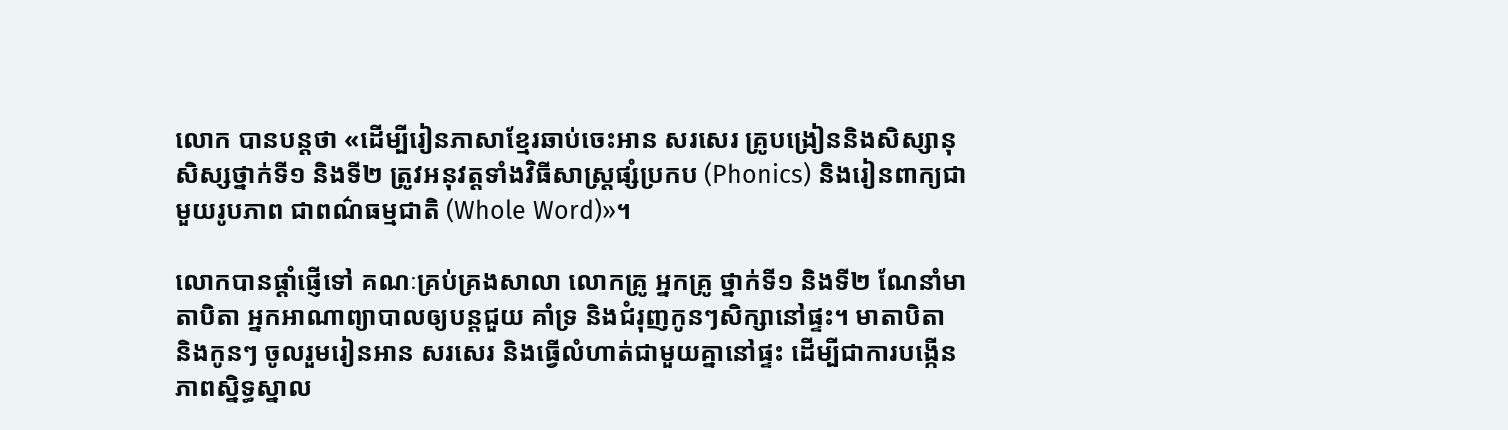លោក បានបន្ដថា «ដើម្បីរៀនភាសាខ្មែរឆាប់ចេះអាន សរសេរ គ្រូបង្រៀននិងសិស្សានុសិស្សថ្នាក់ទី១ និងទី២ ត្រូវអនុវត្តទាំងវិធីសាស្ត្រផ្សំប្រកប (Phonics) និងរៀនពាក្យជាមួយរូបភាព ជាពណ៌ធម្មជាតិ (Whole Word)»។

លោកបានផ្តាំផ្ញើទៅ គណៈគ្រប់គ្រងសាលា លោកគ្រូ អ្នកគ្រូ ថ្នាក់ទី១ និងទី២ ណែនាំមាតាបិតា អ្នកអាណាព្យាបាលឲ្យបន្តជួយ គាំទ្រ និងជំរុញកូនៗសិក្សានៅផ្ទះ។ មាតាបិតា និងកូនៗ ចូលរួមរៀនអាន សរសេរ និងធ្វើលំហាត់ជាមួយគ្នានៅផ្ទះ ដើម្បីជាការបង្កើន ភាពស្និទ្ធស្នាល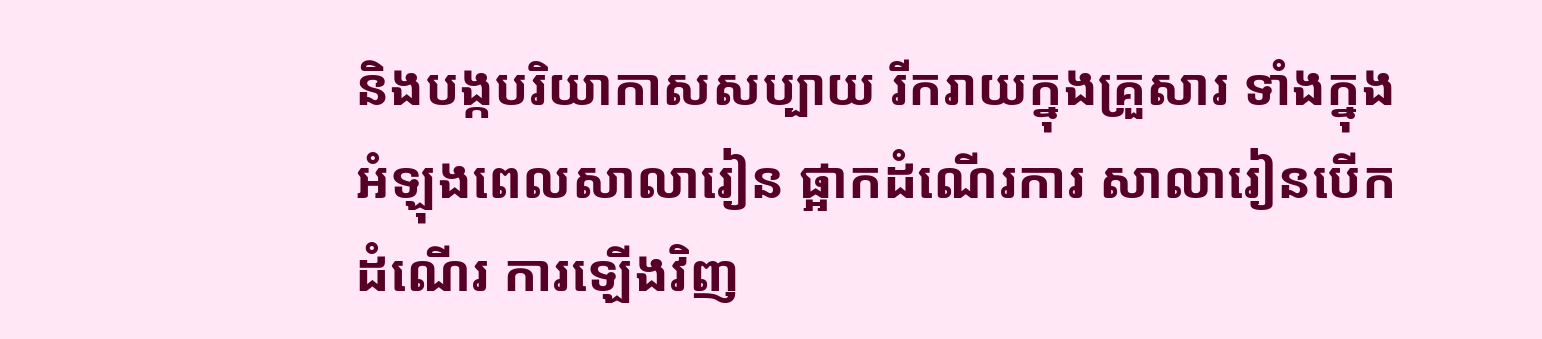និងបង្កបរិយាកាសសប្បាយ រីករាយក្នុងគ្រួសារ ទាំងក្នុងអំឡុងពេលសាលារៀន ផ្អាកដំណើរការ សាលារៀនបើកដំណើរ ការឡើងវិញ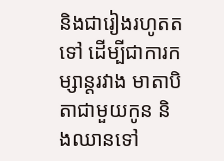និងជារៀងរហូតតទៅ ដើម្បីជាការកម្សាន្តរវាង មាតាបិតាជាមួយកូន និងឈានទៅ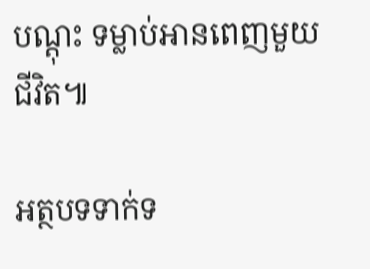បណ្តុះ ទម្លាប់អានពេញមួយជីវិត៕

អត្ថបទទាក់ទ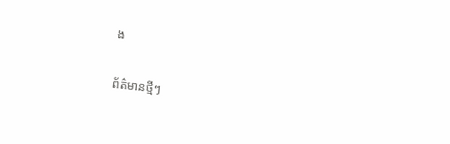ង

ព័ត៌មានថ្មីៗ